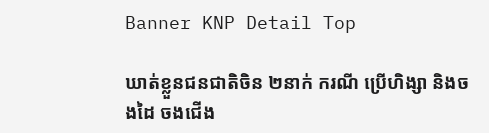Banner KNP Detail Top

ឃាត់ខ្លួនជនជាតិចិន ២នាក់ ករណី ប្រើហិង្សា និងចងដៃ ចងជើង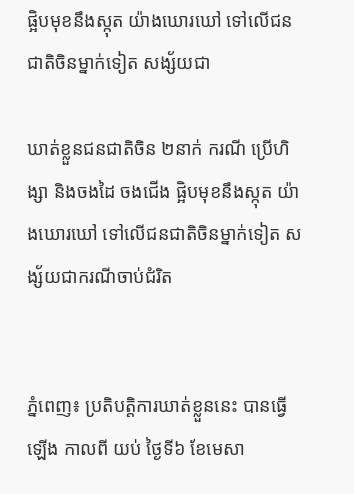ផ្អិបមុខនឹងស្កុត យ៉ាងឃោរឃៅ ទៅលើជនជាតិចិនម្នាក់ទៀត សង្ស័យជា

ឃាត់ខ្លួនជនជាតិចិន ២នាក់ ករណី ប្រើហិង្សា និងចងដៃ ចងជើង ផ្អិបមុខនឹងស្កុត យ៉ាងឃោរឃៅ ទៅលើជនជាតិចិនម្នាក់ទៀត សង្ស័យជាករណីចាប់ជំរិត


ភ្នំពេញ៖ ប្រតិបត្តិការឃាត់ខ្លួននេះ បានធ្វើឡើង កាលពី យប់ ថ្ងៃទី៦ ខែមេសា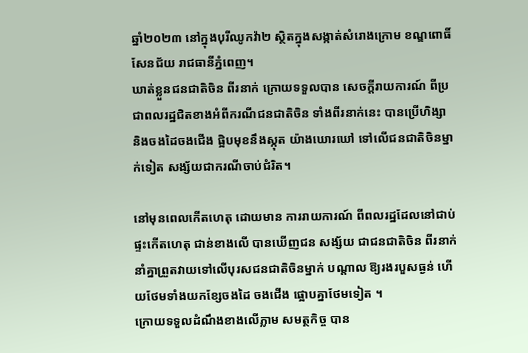ឆ្នាំ២០២៣ នៅក្នុងបុរីឈូកវ៉ា២ ស្ថិតក្នុងសង្កាត់សំរោងក្រោម ខណ្ឌពោធិ៍សែនជ័យ រាជធានីភ្នំពេញ។
ឃាត់ខ្លួនជនជាតិចិន ពីរនាក់ ក្រោយទទួលបាន សេចក្តីរាយការណ៍ ពីប្រជាពលរដ្ឋជិតខាងអំពីករណីជនជាតិចិន ទាំងពីរនាក់នេះ បានប្រើហិង្សា និងចងដៃចងជើង ផ្អិបមុខនឹងស្កុត យ៉ាងឃោរឃៅ ទៅលើជនជាតិចិនម្នាក់ទៀត សង្ស័យជាករណីចាប់ជំរិត។

នៅមុនពេលកើតហេតុ ដោយមាន ការរាយការណ៍ ពីពលរដ្ឋដែលនៅជាប់ផ្ទះកើតហេតុ ជាន់ខាងលើ បានឃើញជន សង្ស័យ ជាជនជាតិចិន ពីរនាក់ នាំគ្នាព្រួតវាយទៅលើបុរសជនជាតិចិនម្នាក់ បណ្ដាល ឱ្យរងរបួសធ្ងន់ ហើយថែមទាំងយកខ្សែចងដៃ ចងជើង ផ្អោបគ្នាថែមទៀត ។
ក្រោយទទួលដំណឹងខាងលើភ្លាម សមត្ថកិច្ច បាន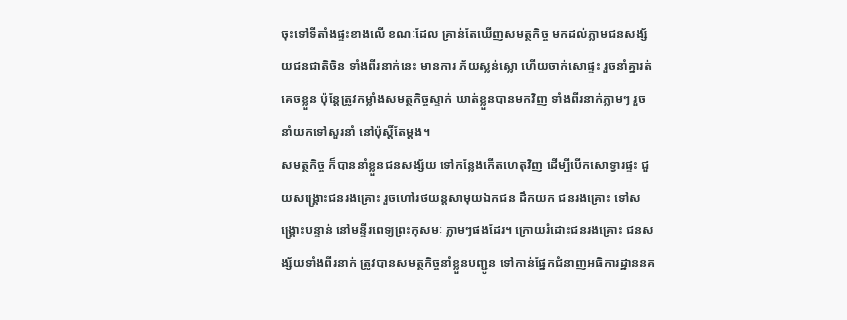ចុះទៅទីតាំងផ្ទះខាងលើ ខណៈដែល គ្រាន់តែឃើញសមត្ថកិច្ច មកដល់ភ្លាមជនសង្ស័យជនជាតិចិន ទាំងពីរនាក់នេះ មានការ ភ័យស្លន់ស្លោ ហើយចាក់សោផ្ទះ រួចនាំគ្នារត់គេចខ្លួន ប៉ុន្តែត្រូវកម្លាំងសមត្ថកិច្ចស្ទាក់ ឃាត់ខ្លួនបានមកវិញ ទាំងពីរនាក់ភ្លាមៗ រួចនាំយកទៅសួរនាំ នៅប៉ុស្តិ៍តែម្តង។
សមត្ថកិច្ច ក៏បាននាំខ្លួនជនសង្ស័យ ទៅកន្លែងកើតហេតុវិញ ដើម្បីបើកសោទ្វារផ្ទះ ជួយសង្គ្រោះជនរងគ្រោះ រួចហៅរថយន្តសាមុយឯកជន ដឹកយក ជនរងគ្រោះ ទៅសង្គ្រោះបន្ទាន់ នៅមន្ទីរពេទ្យព្រះកុសមៈ ភ្លាមៗផងដែរ។ ក្រោយរំដោះជនរងគ្រោះ ជនសង្ស័យទាំងពីរនាក់ ត្រូវបានសមត្ថកិច្ចនាំខ្លួនបញ្ជូន ទៅកាន់ផ្នែកជំនាញអធិការដ្ឋាននគ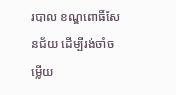របាល ខណ្ឌពោធិ៍សែនជ័យ ដើម្បីរង់ចាំចម្លើយ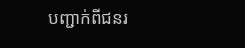បញ្ជាក់ពីជនរ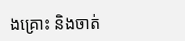ងគ្រោះ និងចាត់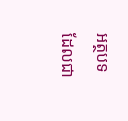អត្ថបទដែលជា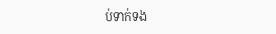ប់ទាក់ទង